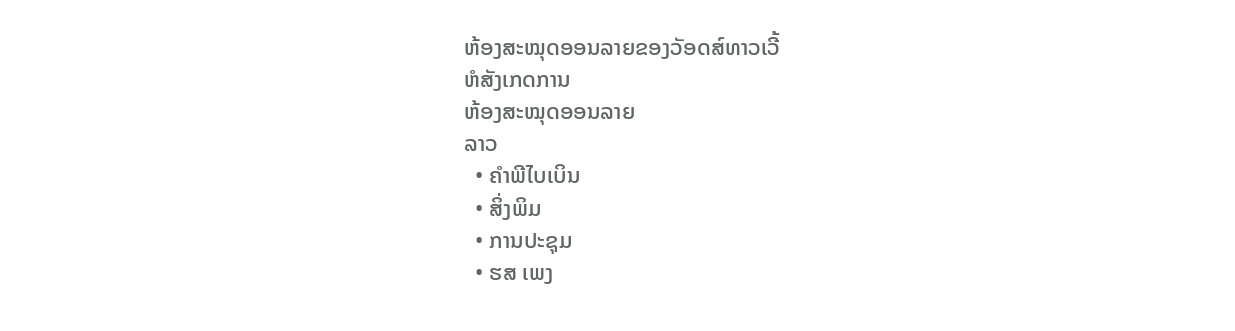ຫ້ອງສະໝຸດອອນລາຍຂອງວັອດສ໌ທາວເວີ້
ຫໍສັງເກດການ
ຫ້ອງສະໝຸດອອນລາຍ
ລາວ
  • ຄຳພີໄບເບິນ
  • ສິ່ງພິມ
  • ການປະຊຸມ
  • ຮສ ເພງ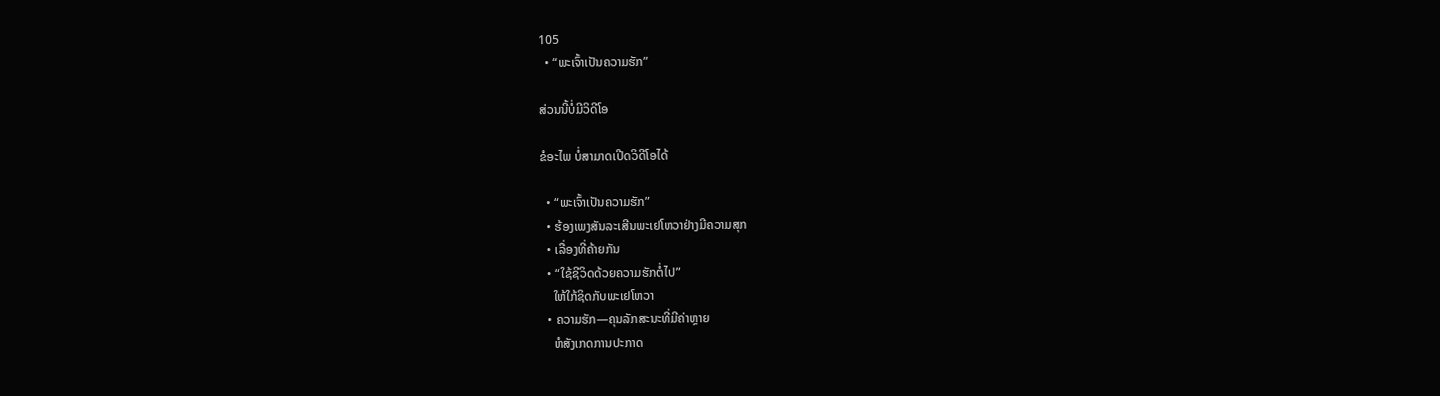105
  • “ພະເຈົ້າເປັນຄວາມຮັກ”

ສ່ວນນີ້ບໍ່ມີວິດີໂອ

ຂໍອະໄພ ບໍ່ສາມາດເປີດວິດີໂອໄດ້

  • “ພະເຈົ້າເປັນຄວາມຮັກ”
  • ຮ້ອງເພງສັນລະເສີນພະເຢໂຫວາຢ່າງມີຄວາມສຸກ
  • ເລື່ອງທີ່ຄ້າຍກັນ
  • “ໃຊ້ຊີວິດດ້ວຍຄວາມຮັກຕໍ່ໄປ”
    ໃຫ້ໃກ້ຊິດກັບພະເຢໂຫວາ
  • ຄວາມຮັກ—ຄຸນລັກສະນະທີ່ມີຄ່າຫຼາຍ
    ຫໍສັງເກດການປະກາດ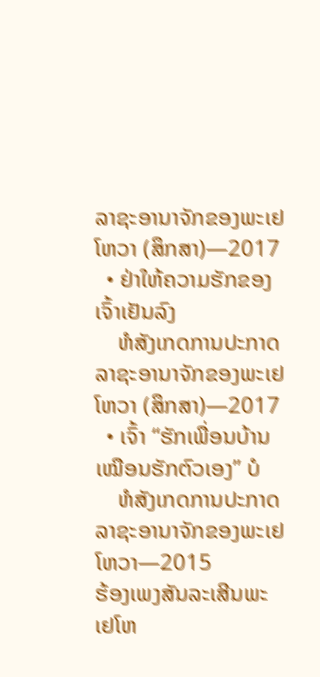ລາຊະອານາຈັກຂອງພະເຢໂຫວາ (ສຶກສາ)—2017
  • ຢ່າໃຫ້ຄວາມຮັກຂອງເຈົ້າເຢັນລົງ
    ຫໍສັງເກດການປະກາດລາຊະອານາຈັກຂອງພະເຢໂຫວາ (ສຶກສາ)—2017
  • ເຈົ້າ “ຮັກເພື່ອນບ້ານເໝືອນຮັກຕົວເອງ” ບໍ
    ຫໍສັງເກດການປະກາດລາຊະອານາຈັກຂອງພະເຢໂຫວາ—2015
ຮ້ອງເພງສັນລະເສີນພະເຢໂຫ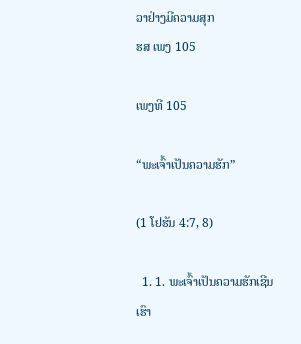ວາຢ່າງມີຄວາມສຸກ
ຮສ ເພງ 105

ເພງທີ 105

“ພະເຈົ້າເປັນຄວາມຮັກ”

(1 ໂຢຮັນ 4:7, 8)

  1. 1. ພະເຈົ້າເປັນຄວາມຮັກເຊີນເຮົາ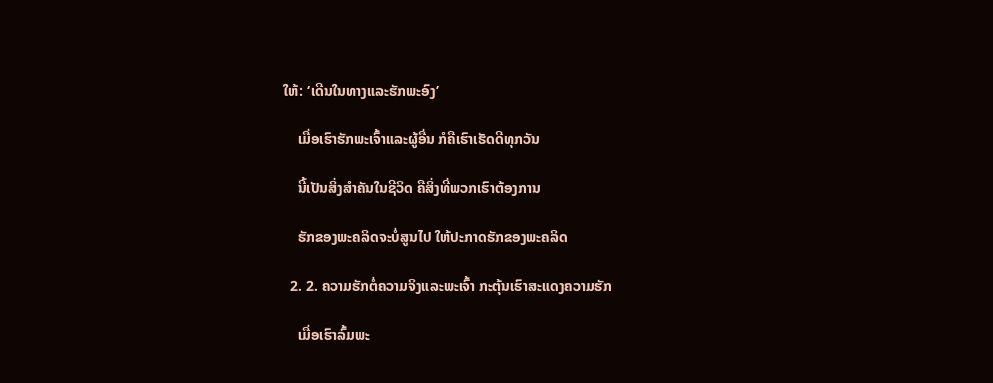ໃຫ້: ‘ເດີນໃນທາງແລະຮັກພະອົງ’

    ເມື່ອເຮົາຮັກພະເຈົ້າແລະຜູ້ອື່ນ ກໍຄືເຮົາເຮັດດີທຸກວັນ

    ນີ້ເປັນສິ່ງສຳຄັນໃນຊີວິດ ຄືສິ່ງທີ່ພວກເຮົາຕ້ອງການ

    ຮັກຂອງພະຄລິດຈະບໍ່ສູນໄປ ໃຫ້ປະກາດຮັກຂອງພະຄລິດ

  2. 2. ຄວາມຮັກຕໍ່ຄວາມຈິງແລະພະເຈົ້າ ກະຕຸ້ນເຮົາສະແດງຄວາມຮັກ

    ເມື່ອເຮົາລົ້ມພະ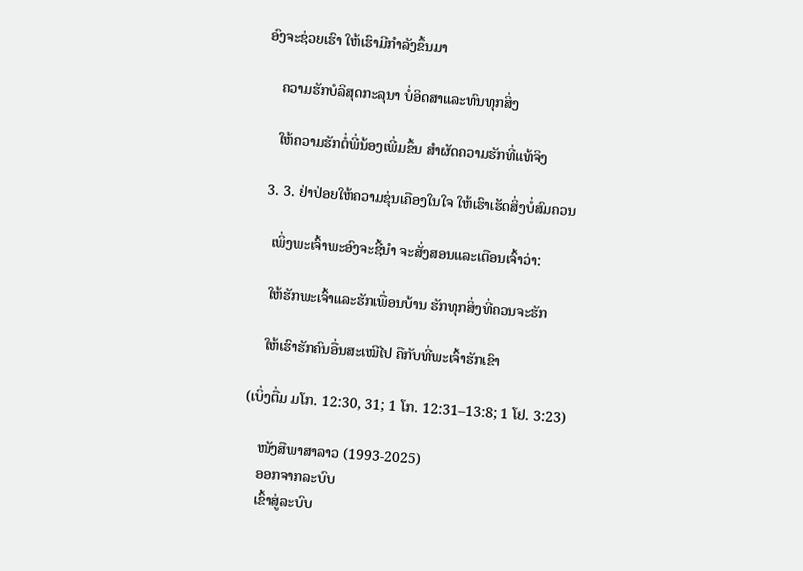ອົງຈະຊ່ວຍເຮົາ ໃຫ້ເຮົາມີກຳລັງຂຶ້ນມາ

    ຄວາມຮັກບໍລິສຸດກະລຸນາ ບໍ່ອິດສາແລະທົນທຸກສິ່ງ

    ໃຫ້ຄວາມຮັກຕໍ່ພີ່ນ້ອງເພີ່ມຂຶ້ນ ສຳຜັດຄວາມຮັກທີ່ແທ້ຈິງ

  3. 3. ຢ່າປ່ອຍໃຫ້ຄວາມຂຸ່ນເຄືອງໃນໃຈ ໃຫ້ເຮົາເຮັດສິ່ງບໍ່ສົມຄວນ

    ເພິ່ງພະເຈົ້າພະອົງຈະຊີ້ນຳ ຈະສັ່ງສອນແລະເຕືອນເຈົ້າວ່າ:

    ໃຫ້ຮັກພະເຈົ້າແລະຮັກເພື່ອນບ້ານ ຮັກທຸກສິ່ງທີ່ຄວນຈະຮັກ

    ໃຫ້ເຮົາຮັກຄົນອື່ນສະເໝີໄປ ຄືກັບທີ່ພະເຈົ້າຮັກເຂົາ

(ເບິ່ງຕື່ມ ມໂກ. 12:30, 31; 1 ໂກ. 12:31–13:8; 1 ໂຢ. 3:23)

    ໜັງສືພາສາລາວ (1993-2025)
    ອອກຈາກລະບົບ
    ເຂົ້າສູ່ລະບົບ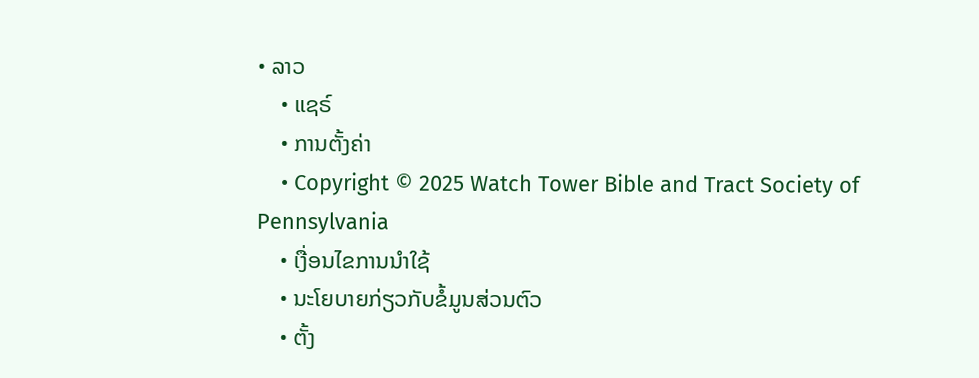• ລາວ
    • ແຊຣ໌
    • ການຕັ້ງຄ່າ
    • Copyright © 2025 Watch Tower Bible and Tract Society of Pennsylvania
    • ເງື່ອນໄຂການນຳໃຊ້
    • ນະໂຍບາຍກ່ຽວກັບຂໍ້ມູນສ່ວນຕົວ
    • ຕັ້ງ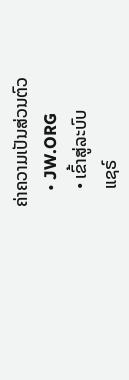ຄ່າຄວາມເປັນສ່ວນຕົວ
    • JW.ORG
    • ເຂົ້າສູ່ລະບົບ
    ແຊຣ໌